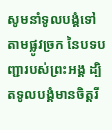សូមនាំទូលបង្គំទៅតាមផ្លូវច្រក នៃបទបញ្ជារបស់ព្រះអង្គ ដ្បិតទូលបង្គំមានចិត្តរី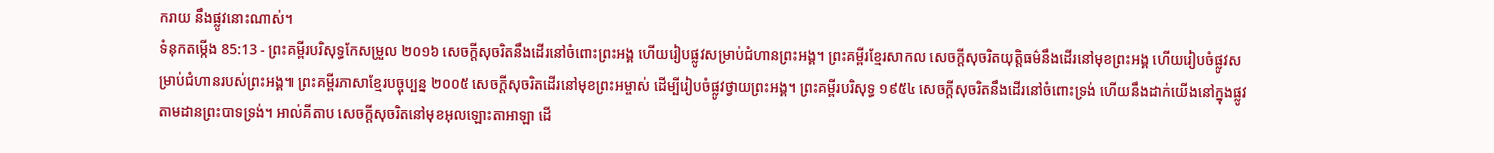ករាយ នឹងផ្លូវនោះណាស់។
ទំនុកតម្កើង 85:13 - ព្រះគម្ពីរបរិសុទ្ធកែសម្រួល ២០១៦ សេចក្ដីសុចរិតនឹងដើរនៅចំពោះព្រះអង្គ ហើយរៀបផ្លូវសម្រាប់ជំហានព្រះអង្គ។ ព្រះគម្ពីរខ្មែរសាកល សេចក្ដីសុចរិតយុត្តិធម៌នឹងដើរនៅមុខព្រះអង្គ ហើយរៀបចំផ្លូវសម្រាប់ជំហានរបស់ព្រះអង្គ៕ ព្រះគម្ពីរភាសាខ្មែរបច្ចុប្បន្ន ២០០៥ សេចក្ដីសុចរិតដើរនៅមុខព្រះអម្ចាស់ ដើម្បីរៀបចំផ្លូវថ្វាយព្រះអង្គ។ ព្រះគម្ពីរបរិសុទ្ធ ១៩៥៤ សេចក្ដីសុចរិតនឹងដើរនៅចំពោះទ្រង់ ហើយនឹងដាក់យើងនៅក្នុងផ្លូវ តាមដានព្រះបាទទ្រង់។ អាល់គីតាប សេចក្ដីសុចរិតនៅមុខអុលឡោះតាអាឡា ដើ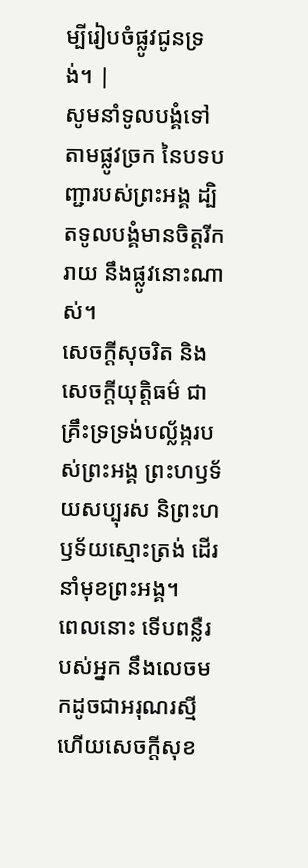ម្បីរៀបចំផ្លូវជូនទ្រង់។ |
សូមនាំទូលបង្គំទៅតាមផ្លូវច្រក នៃបទបញ្ជារបស់ព្រះអង្គ ដ្បិតទូលបង្គំមានចិត្តរីករាយ នឹងផ្លូវនោះណាស់។
សេចក្ដីសុចរិត និងសេចក្ដីយុត្តិធម៌ ជាគ្រឹះទ្រទ្រង់បល្ល័ង្ករបស់ព្រះអង្គ ព្រះហឫទ័យសប្បុរស និព្រះហឫទ័យស្មោះត្រង់ ដើរនាំមុខព្រះអង្គ។
ពេលនោះ ទើបពន្លឺរបស់អ្នក នឹងលេចមកដូចជាអរុណរស្មី ហើយសេចក្ដីសុខ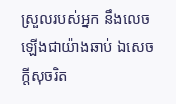ស្រួលរបស់អ្នក នឹងលេចឡើងជាយ៉ាងឆាប់ ឯសេចក្ដីសុចរិត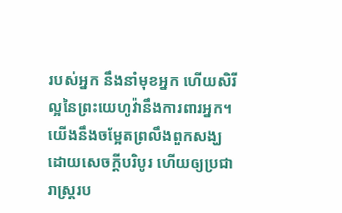របស់អ្នក នឹងនាំមុខអ្នក ហើយសិរីល្អនៃព្រះយេហូវ៉ានឹងការពារអ្នក។
យើងនឹងចម្អែតព្រលឹងពួកសង្ឃ ដោយសេចក្ដីបរិបូរ ហើយឲ្យប្រជារាស្ត្ររប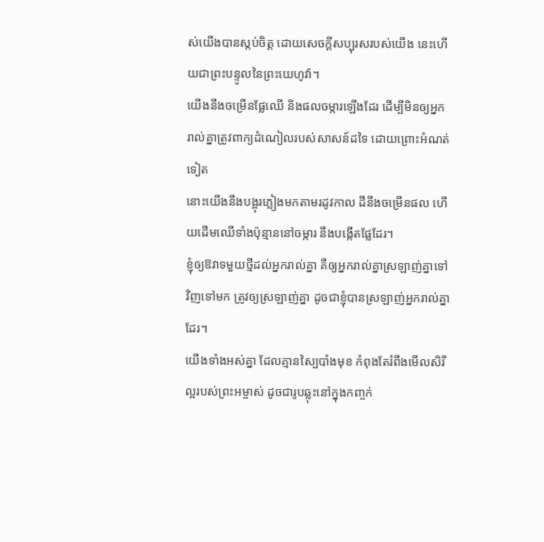ស់យើងបានស្កប់ចិត្ត ដោយសេចក្ដីសប្បុរសរបស់យើង នេះហើយជាព្រះបន្ទូលនៃព្រះយេហូវ៉ា។
យើងនឹងចម្រើនផ្លែឈើ និងផលចម្ការឡើងដែរ ដើម្បីមិនឲ្យអ្នករាល់គ្នាត្រូវពាក្យដំណៀលរបស់សាសន៍ដទៃ ដោយព្រោះអំណត់ទៀត
នោះយើងនឹងបង្អុរភ្លៀងមកតាមរដូវកាល ដីនឹងចម្រើនផល ហើយដើមឈើទាំងប៉ុន្មាននៅចម្ការ នឹងបង្កើតផ្លែដែរ។
ខ្ញុំឲ្យឱវាទមួយថ្មីដល់អ្នករាល់គ្នា គឺឲ្យអ្នករាល់គ្នាស្រឡាញ់គ្នាទៅវិញទៅមក ត្រូវឲ្យស្រឡាញ់គ្នា ដូចជាខ្ញុំបានស្រឡាញ់អ្នករាល់គ្នាដែរ។
យើងទាំងអស់គ្នា ដែលគ្មានស្បៃបាំងមុខ កំពុងតែរំពឹងមើលសិរីល្អរបស់ព្រះអម្ចាស់ ដូចជារូបឆ្លុះនៅក្នុងកញ្ចក់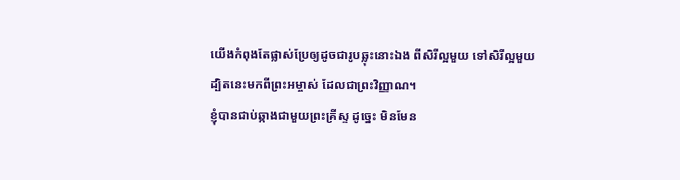យើងកំពុងតែផ្លាស់ប្រែឲ្យដូចជារូបឆ្លុះនោះឯង ពីសិរីល្អមួយ ទៅសិរីល្អមួយ ដ្បិតនេះមកពីព្រះអម្ចាស់ ដែលជាព្រះវិញ្ញាណ។
ខ្ញុំបានជាប់ឆ្កាងជាមួយព្រះគ្រីស្ទ ដូច្នេះ មិនមែន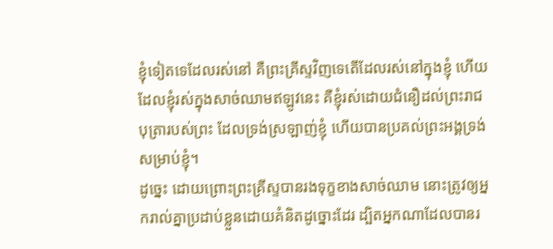ខ្ញុំទៀតទេដែលរស់នៅ គឺព្រះគ្រីស្ទវិញទេតើដែលរស់នៅក្នុងខ្ញុំ ហើយដែលខ្ញុំរស់ក្នុងសាច់ឈាមឥឡូវនេះ គឺខ្ញុំរស់ដោយជំនឿដល់ព្រះរាជបុត្រារបស់ព្រះ ដែលទ្រង់ស្រឡាញ់ខ្ញុំ ហើយបានប្រគល់ព្រះអង្គទ្រង់សម្រាប់ខ្ញុំ។
ដូច្នេះ ដោយព្រោះព្រះគ្រីស្ទបានរងទុក្ខខាងសាច់ឈាម នោះត្រូវឲ្យអ្នករាល់គ្នាប្រដាប់ខ្លួនដោយគំនិតដូច្នោះដែរ ដ្បិតអ្នកណាដែលបានរ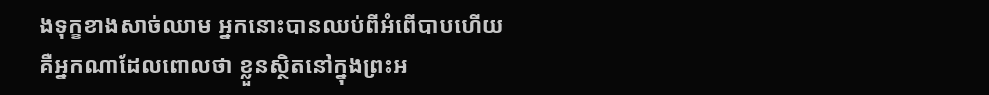ងទុក្ខខាងសាច់ឈាម អ្នកនោះបានឈប់ពីអំពើបាបហើយ
គឺអ្នកណាដែលពោលថា ខ្លួនស្ថិតនៅក្នុងព្រះអ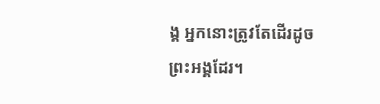ង្គ អ្នកនោះត្រូវតែដើរដូចព្រះអង្គដែរ។